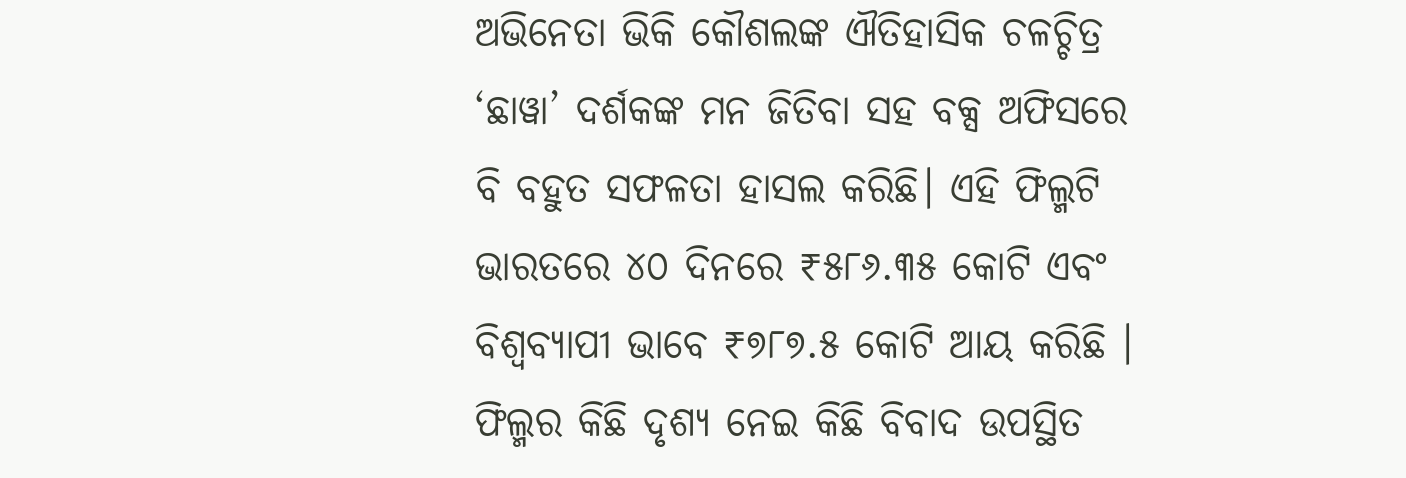ଅଭିନେତା ଭିକି କୌଶଲଙ୍କ ଐତିହାସିକ ଚଳଚ୍ଚିତ୍ର ‘ଛାୱା’ ଦର୍ଶକଙ୍କ ମନ ଜିତିବା ସହ ବକ୍ସ ଅଫିସରେ ବି ବହୁତ ସଫଳତା ହାସଲ କରିଛି। ଏହି ଫିଲ୍ମଟି ଭାରତରେ ୪୦ ଦିନରେ ₹୫୮୬.୩୫ କୋଟି ଏବଂ ବିଶ୍ୱବ୍ୟାପୀ ଭାବେ ₹୭୮୭.୫ କୋଟି ଆୟ କରିଛି ।
ଫିଲ୍ମର କିଛି ଦୃଶ୍ୟ ନେଇ କିଛି ବିବାଦ ଉପସ୍ଥିତ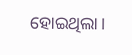ହୋଇଥିଲା।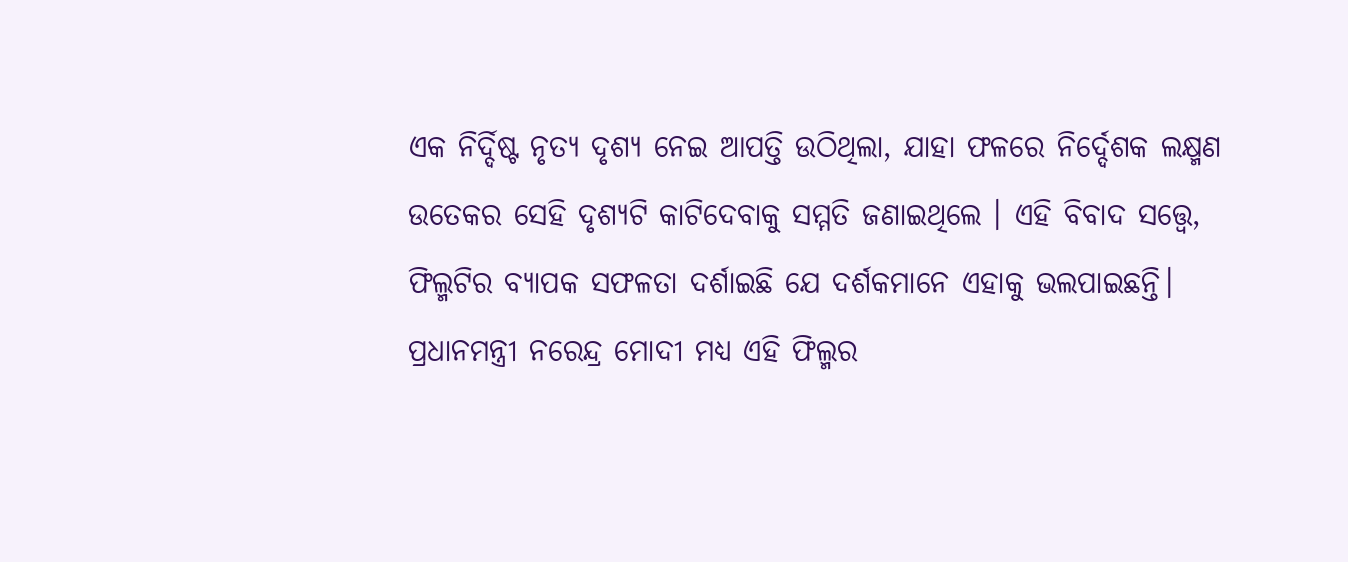ଏକ ନିର୍ଦ୍ଦିଷ୍ଟ ନୃତ୍ୟ ଦୃଶ୍ୟ ନେଇ ଆପତ୍ତି ଉଠିଥିଲା, ଯାହା ଫଳରେ ନିର୍ଦ୍ଦେଶକ ଲକ୍ଷ୍ମଣ ଉତେକର ସେହି ଦୃଶ୍ୟଟି କାଟିଦେବାକୁ ସମ୍ମତି ଜଣାଇଥିଲେ । ଏହି ବିବାଦ ସତ୍ତ୍ୱେ, ଫିଲ୍ମଟିର ବ୍ୟାପକ ସଫଳତା ଦର୍ଶାଇଛି ଯେ ଦର୍ଶକମାନେ ଏହାକୁ ଭଲପାଇଛନ୍ତି।
ପ୍ରଧାନମନ୍ତ୍ରୀ ନରେନ୍ଦ୍ର ମୋଦୀ ମଧ୍ୟ ଏହି ଫିଲ୍ମର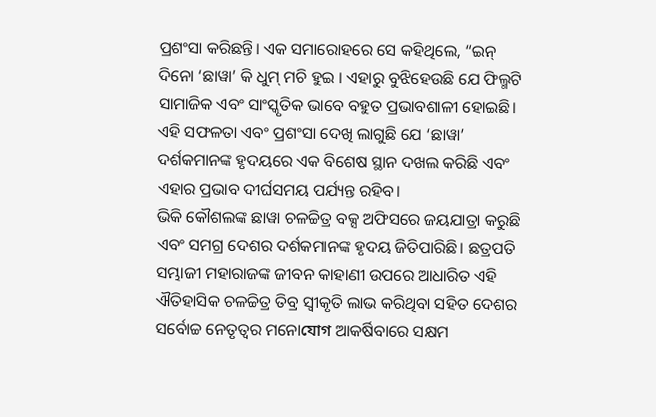ପ୍ରଶଂସା କରିଛନ୍ତି। ଏକ ସମାରୋହରେ ସେ କହିଥିଲେ, “ଇନ୍ ଦିନୋ ‘ଛାୱା’ କି ଧୁମ୍ ମଚି ହୁଇ । ଏହାରୁ ବୁଝିହେଉଛି ଯେ ଫିଲ୍ମଟି ସାମାଜିକ ଏବଂ ସାଂସ୍କୃତିକ ଭାବେ ବହୁତ ପ୍ରଭାବଶାଳୀ ହୋଇଛି।
ଏହି ସଫଳତା ଏବଂ ପ୍ରଶଂସା ଦେଖି ଲାଗୁଛି ଯେ ‘ଛାୱା’ ଦର୍ଶକମାନଙ୍କ ହୃଦୟରେ ଏକ ବିଶେଷ ସ୍ଥାନ ଦଖଲ କରିଛି ଏବଂ ଏହାର ପ୍ରଭାବ ଦୀର୍ଘସମୟ ପର୍ଯ୍ୟନ୍ତ ରହିବ।
ଭିକି କୌଶଲଙ୍କ ଛାୱା ଚଳଚ୍ଚିତ୍ର ବକ୍ସ ଅଫିସରେ ଜୟଯାତ୍ରା କରୁଛି ଏବଂ ସମଗ୍ର ଦେଶର ଦର୍ଶକମାନଙ୍କ ହୃଦୟ ଜିତିପାରିଛି। ଛତ୍ରପତି ସମ୍ଭାଜୀ ମହାରାଜଙ୍କ ଜୀବନ କାହାଣୀ ଉପରେ ଆଧାରିତ ଏହି ଐତିହାସିକ ଚଳଚ୍ଚିତ୍ର ତିବ୍ର ସ୍ୱୀକୃତି ଲାଭ କରିଥିବା ସହିତ ଦେଶର ସର୍ବୋଚ୍ଚ ନେତୃତ୍ୱର ମନୋযোগ ଆକର୍ଷିବାରେ ସକ୍ଷମ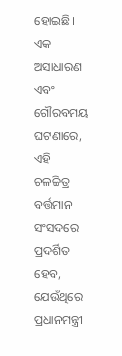ହୋଇଛି। ଏକ ଅସାଧାରଣ ଏବଂ ଗୌରବମୟ ଘଟଣାରେ, ଏହି ଚଳଚ୍ଚିତ୍ର ବର୍ତ୍ତମାନ ସଂସଦରେ ପ୍ରଦର୍ଶିତ ହେବ, ଯେଉଁଥିରେ ପ୍ରଧାନମନ୍ତ୍ରୀ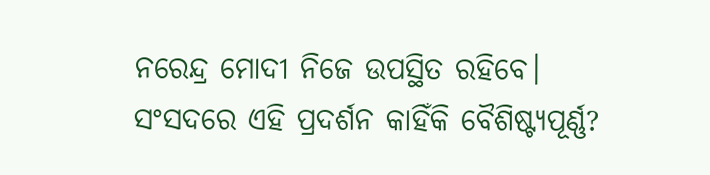ନରେନ୍ଦ୍ର ମୋଦୀ ନିଜେ ଉପସ୍ଥିତ ରହିବେ।
ସଂସଦରେ ଏହି ପ୍ରଦର୍ଶନ କାହିଁକି ବୈଶିଷ୍ଟ୍ୟପୂର୍ଣ୍ଣ?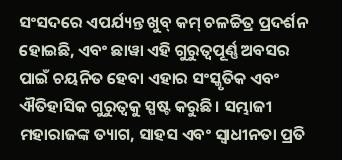ସଂସଦରେ ଏପର୍ଯ୍ୟନ୍ତ ଖୁବ୍ କମ୍ ଚଳଚ୍ଚିତ୍ର ପ୍ରଦର୍ଶନ ହୋଇଛି, ଏବଂ ଛାୱା ଏହି ଗୁରୁତ୍ୱପୂର୍ଣ୍ଣ ଅବସର ପାଇଁ ଚୟନିତ ହେବା ଏହାର ସଂସ୍କୃତିକ ଏବଂ ଐତିହାସିକ ଗୁରୁତ୍ୱକୁ ସ୍ପଷ୍ଟ କରୁଛି। ସମ୍ଭାଜୀ ମହାରାଜଙ୍କ ତ୍ୟାଗ, ସାହସ ଏବଂ ସ୍ୱାଧୀନତା ପ୍ରତି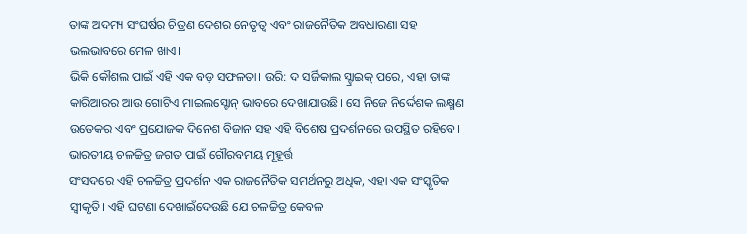ତାଙ୍କ ଅଦମ୍ୟ ସଂଘର୍ଷର ଚିତ୍ରଣ ଦେଶର ନେତୃତ୍ୱ ଏବଂ ରାଜନୈତିକ ଅବଧାରଣା ସହ ଭଲଭାବରେ ମେଳ ଖାଏ।
ଭିକି କୌଶଲ ପାଇଁ ଏହି ଏକ ବଡ଼ ସଫଳତା। ଉରି: ଦ ସର୍ଜିକାଲ ସ୍ଟ୍ରାଇକ୍ ପରେ, ଏହା ତାଙ୍କ କାରିଆରର ଆଉ ଗୋଟିଏ ମାଇଲସ୍ଟୋନ୍ ଭାବରେ ଦେଖାଯାଉଛି। ସେ ନିଜେ ନିର୍ଦ୍ଦେଶକ ଲକ୍ଷ୍ମଣ ଉତେକର ଏବଂ ପ୍ରଯୋଜକ ଦିନେଶ ବିଜାନ ସହ ଏହି ବିଶେଷ ପ୍ରଦର୍ଶନରେ ଉପସ୍ଥିତ ରହିବେ।
ଭାରତୀୟ ଚଳଚ୍ଚିତ୍ର ଜଗତ ପାଇଁ ଗୌରବମୟ ମୂହୂର୍ତ୍ତ
ସଂସଦରେ ଏହି ଚଳଚ୍ଚିତ୍ର ପ୍ରଦର୍ଶନ ଏକ ରାଜନୈତିକ ସମର୍ଥନରୁ ଅଧିକ, ଏହା ଏକ ସଂସ୍କୃତିକ ସ୍ୱୀକୃତି। ଏହି ଘଟଣା ଦେଖାଇଁଦେଉଛି ଯେ ଚଳଚ୍ଚିତ୍ର କେବଳ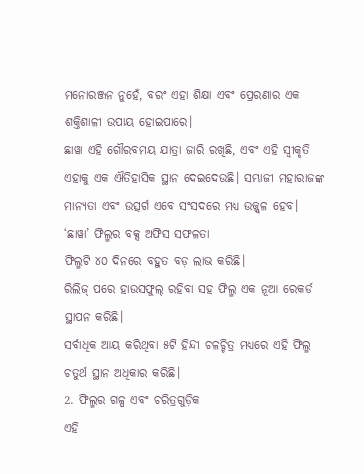ମନୋରଞ୍ଜନ ନୁହେଁ, ବରଂ ଏହା ଶିକ୍ଷା ଏବଂ ପ୍ରେରଣାର ଏକ ଶକ୍ତିଶାଳୀ ଉପାୟ ହୋଇପାରେ।
ଛାୱା ଏହି ଗୌରବମୟ ଯାତ୍ରା ଜାରି ରଖିଛି, ଏବଂ ଏହି ସ୍ୱୀକୃତି ଏହାକୁ ଏକ ଐତିହାସିକ ସ୍ଥାନ ଦେଇଦେଉଛି। ସମ୍ଭାଜୀ ମହାରାଜଙ୍କ ମାନ୍ୟତା ଏବଂ ଉତ୍ସର୍ଗ ଏବେ ସଂସଦରେ ମଧ୍ୟ ଉଜ୍ଜ୍ୱଳ ହେବ।
‘ଛାୱା’ ଫିଲ୍ମର ବକ୍ସ ଅଫିସ ସଫଳତା
ଫିଲ୍ମଟି ୪୦ ଦିନରେ ବହୁତ ବଡ଼ ଲାଭ କରିଛି।
ରିଲିଜ୍ ପରେ ହାଉସଫୁଲ୍ ରହିବା ସହ ଫିଲ୍ମ ଏକ ନୂଆ ରେକର୍ଡ ସ୍ଥାପନ କରିଛି।
ସର୍ବାଧିକ ଆୟ କରିଥିବା ୫ଟି ହିନ୍ଦୀ ଚଳଚ୍ଚିତ୍ର ମଧ୍ୟରେ ଏହି ଫିଲ୍ମ ଚତୁର୍ଥ ସ୍ଥାନ ଅଧିକାର କରିଛି।
2. ଫିଲ୍ମର ଗଳ୍ପ ଏବଂ ଚରିତ୍ରଗୁଡ଼ିକ
ଏହି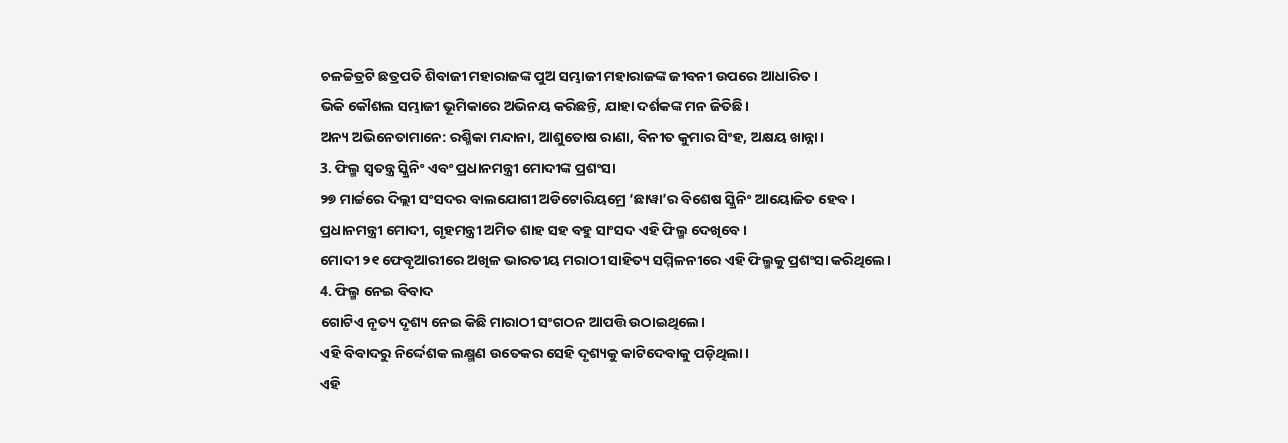ଚଳଚ୍ଚିତ୍ରଟି ଛତ୍ରପତି ଶିବାଜୀ ମହାରାଜଙ୍କ ପୁଅ ସମ୍ଭାଜୀ ମହାରାଜଙ୍କ ଜୀବନୀ ଉପରେ ଆଧାରିତ।
ଭିକି କୌଶଲ ସମ୍ଭାଜୀ ଭୂମିକାରେ ଅଭିନୟ କରିଛନ୍ତି, ଯାହା ଦର୍ଶକଙ୍କ ମନ ଜିତିଛି।
ଅନ୍ୟ ଅଭିନେତାମାନେ: ରଶ୍ମିକା ମନ୍ଦାନା, ଆଶୁତୋଷ ରାଣା, ବିନୀତ କୁମାର ସିଂହ, ଅକ୍ଷୟ ଖାନ୍ନା।
3. ଫିଲ୍ମ ସ୍ବତନ୍ତ୍ର ସ୍କ୍ରିନିଂ ଏବଂ ପ୍ରଧାନମନ୍ତ୍ରୀ ମୋଦୀଙ୍କ ପ୍ରଶଂସା
୨୭ ମାର୍ଚ୍ଚରେ ଦିଲ୍ଲୀ ସଂସଦର ବାଲଯୋଗୀ ଅଡିଟୋରିୟମ୍ରେ ‘ଛାୱା’ର ବିଶେଷ ସ୍କ୍ରିନିଂ ଆୟୋଜିତ ହେବ।
ପ୍ରଧାନମନ୍ତ୍ରୀ ମୋଦୀ, ଗୃହମନ୍ତ୍ରୀ ଅମିତ ଶାହ ସହ ବହୁ ସାଂସଦ ଏହି ଫିଲ୍ମ ଦେଖିବେ।
ମୋଦୀ ୨୧ ଫେବୃଆରୀରେ ଅଖିଳ ଭାରତୀୟ ମରାଠୀ ସାହିତ୍ୟ ସମ୍ମିଳନୀରେ ଏହି ଫିଲ୍ମକୁ ପ୍ରଶଂସା କରିଥିଲେ।
4. ଫିଲ୍ମ ନେଇ ବିବାଦ
ଗୋଟିଏ ନୃତ୍ୟ ଦୃଶ୍ୟ ନେଇ କିଛି ମାରାଠୀ ସଂଗଠନ ଆପତ୍ତି ଉଠାଇଥିଲେ।
ଏହି ବିବାଦରୁ ନିର୍ଦ୍ଦେଶକ ଲକ୍ଷ୍ମଣ ଉତେକର ସେହି ଦୃଶ୍ୟକୁ କାଟିଦେବାକୁ ପଡ଼ିଥିଲା।
ଏହି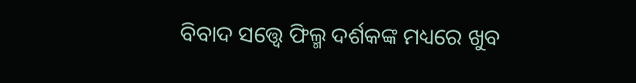ବିବାଦ ସତ୍ତ୍ୱେ ଫିଲ୍ମ ଦର୍ଶକଙ୍କ ମଧ୍ୟରେ ଖୁବ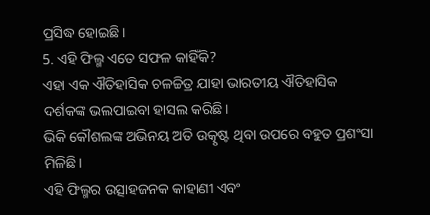ପ୍ରସିଦ୍ଧ ହୋଇଛି।
5. ଏହି ଫିଲ୍ମ ଏତେ ସଫଳ କାହିଁକି?
ଏହା ଏକ ଐତିହାସିକ ଚଳଚ୍ଚିତ୍ର ଯାହା ଭାରତୀୟ ଐତିହାସିକ ଦର୍ଶକଙ୍କ ଭଲପାଇବା ହାସଲ କରିଛି।
ଭିକି କୌଶଲଙ୍କ ଅଭିନୟ ଅତି ଉତ୍କୃଷ୍ଟ ଥିବା ଉପରେ ବହୁତ ପ୍ରଶଂସା ମିଳିଛି।
ଏହି ଫିଲ୍ମର ଉତ୍ସାହଜନକ କାହାଣୀ ଏବଂ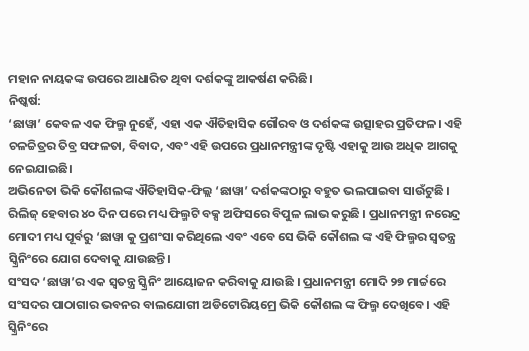ମହାନ ନାୟକଙ୍କ ଉପରେ ଆଧାରିତ ଥିବା ଦର୍ଶକଙ୍କୁ ଆକର୍ଷଣ କରିଛି।
ନିଷ୍କର୍ଷ:
‘ଛାୱା’ କେବଳ ଏକ ଫିଲ୍ମ ନୁହେଁ, ଏହା ଏକ ଐତିହାସିକ ଗୌରବ ଓ ଦର୍ଶକଙ୍କ ଉତ୍ସାହର ପ୍ରତିଫଳ। ଏହି ଚଳଚ୍ଚିତ୍ରର ତିବ୍ର ସଫଳତା, ବିବାଦ, ଏବଂ ଏହି ଉପରେ ପ୍ରଧାନମନ୍ତ୍ରୀଙ୍କ ଦୃଷ୍ଟି ଏହାକୁ ଆଉ ଅଧିକ ଆଗକୁ ନେଇଯାଇଛି।
ଅଭିନେତା ଭିକି କୌଶଲଙ୍କ ଐତିହାସିକ-ଫିଲ୍ଲ ‘ଛାୱା’ ଦର୍ଶକଙ୍କଠାରୁ ବହୁତ ଭଲପାଇବା ସାଉଁଟୁଛି । ରିଲିଜ୍ ହେବାର ୪୦ ଦିନ ପରେ ମଧ୍ୟ ଫିଲ୍ମଟି ବକ୍ସ ଅଫିସରେ ବିପୁଳ ଲାଭ କରୁଛି । ପ୍ରଧାନମନ୍ତ୍ରୀ ନରେନ୍ଦ୍ର ମୋଦୀ ମଧ୍ୟ ପୂର୍ବରୁ ‘ଛାୱା କୁ ପ୍ରଶଂସା କରିଥିଲେ ଏବଂ ଏବେ ସେ ଭିକି କୌଶଲ ଙ୍କ ଏହି ଫିଲ୍ମର ସ୍ୱତନ୍ତ୍ର ସ୍କ୍ରିନିଂରେ ଯୋଗ ଦେବାକୁ ଯାଉଛନ୍ତି।
ସଂସଦ ‘ଛାୱା’ର ଏକ ସ୍ୱତନ୍ତ୍ର ସ୍କ୍ରିନିଂ ଆୟୋଜନ କରିବାକୁ ଯାଉଛି । ପ୍ରଧାନମନ୍ତ୍ରୀ ମୋଦି ୨୭ ମାର୍ଚ୍ଚରେ ସଂସଦର ପାଠାଗାର ଭବନର ବାଲଯୋଗୀ ଅଡିଟୋରିୟମ୍ରେ ଭିକି କୌଶଲ ଙ୍କ ଫିଲ୍ମ ଦେଖିବେ। ଏହି ସ୍କ୍ରିନିଂରେ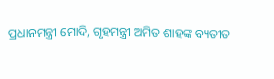ପ୍ରଧାନମନ୍ତ୍ରୀ ମୋଦି, ଗୃହମନ୍ତ୍ରୀ ଅମିତ ଶାହଙ୍କ ବ୍ୟତୀତ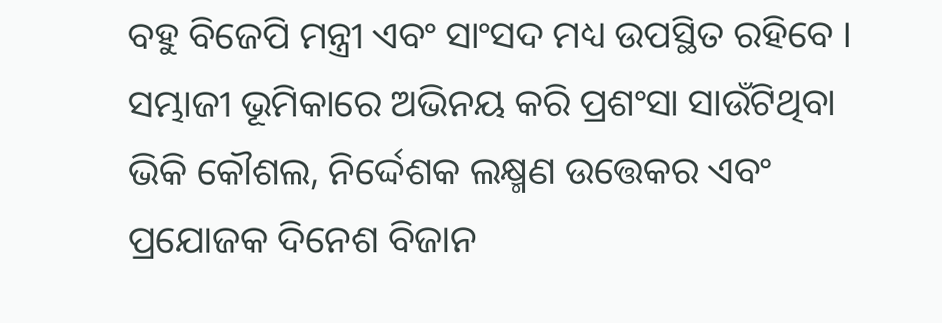ବହୁ ବିଜେପି ମନ୍ତ୍ରୀ ଏବଂ ସାଂସଦ ମଧ୍ୟ ଉପସ୍ଥିତ ରହିବେ । ସମ୍ଭାଜୀ ଭୂମିକାରେ ଅଭିନୟ କରି ପ୍ରଶଂସା ସାଉଁଟିଥିବା ଭିକି କୌଶଲ, ନିର୍ଦ୍ଦେଶକ ଲକ୍ଷ୍ମଣ ଉତ୍ତେକର ଏବଂ ପ୍ରଯୋଜକ ଦିନେଶ ବିଜାନ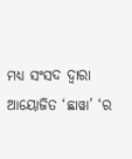ମଧ୍ୟ ସଂସଦ ଦ୍ୱାରା ଆୟୋଜିତ ‘ଛାୱା’ ‘ର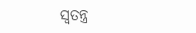ସ୍ୱତନ୍ତ୍ର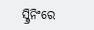ସ୍କ୍ରିନିଂରେ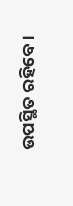ଉପସ୍ଥିତ ରହିବେ ।